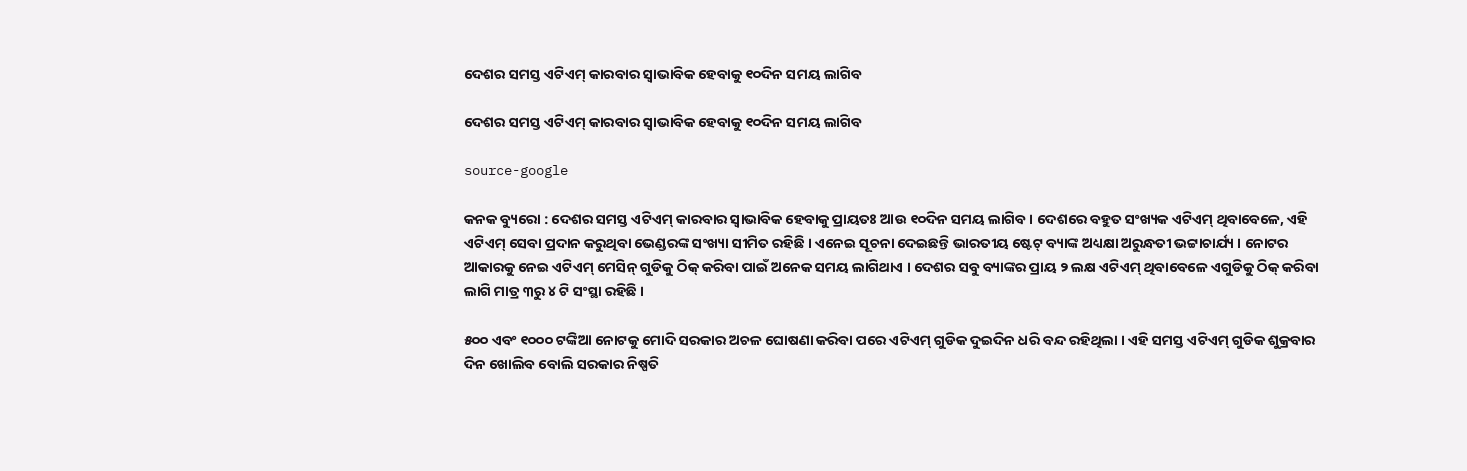ଦେଶର ସମସ୍ତ ଏଟିଏମ୍ କାରବାର ସ୍ୱାଭାବିକ ହେବାକୁ ୧୦ଦିନ ସମୟ ଲାଗିବ

ଦେଶର ସମସ୍ତ ଏଟିଏମ୍ କାରବାର ସ୍ୱାଭାବିକ ହେବାକୁ ୧୦ଦିନ ସମୟ ଲାଗିବ

source-google

କନକ ବ୍ୟୁରୋ : ଦେଶର ସମସ୍ତ ଏଟିଏମ୍ କାରବାର ସ୍ୱାଭାବିକ ହେବାକୁ ପ୍ରାୟତଃ ଆଉ ୧୦ଦିନ ସମୟ ଲାଗିବ । ଦେଶରେ ବହୁତ ସଂଖ୍ୟକ ଏଟିଏମ୍ ଥିବାବେଳେ, ଏହି ଏଟିଏମ୍ ସେବା ପ୍ରଦାନ କରୁଥିବା ଭେଣ୍ଡରଙ୍କ ସଂଖ୍ୟା ସୀମିତ ରହିଛି । ଏନେଇ ସୂଚନା ଦେଇଛନ୍ତି ଭାରତୀୟ ଷ୍ଟେଟ୍ ବ୍ୟାଙ୍କ ଅଧ୍ୟକ୍ଷା ଅରୁନ୍ଧତୀ ଭଟ୍ଟାଚାର୍ଯ୍ୟ । ନୋଟର ଆକାରକୁ ନେଇ ଏଟିଏମ୍ ମେସିନ୍ ଗୁଡିକୁ ଠିକ୍ କରିବା ପାଇଁ ଅନେକ ସମୟ ଲାଗିଥାଏ । ଦେଶର ସବୁ ବ୍ୟାଙ୍କର ପ୍ରାୟ ୨ ଲକ୍ଷ ଏଟିଏମ୍ ଥିବାବେଳେ ଏଗୁଡିକୁ ଠିକ୍ କରିବା ଲାଗି ମାତ୍ର ୩ରୁ ୪ ଟି ସଂସ୍ଥା ରହିଛି ।

୫୦୦ ଏବଂ ୧୦୦୦ ଟଙ୍କିଆ ନୋଟକୁ ମୋଦି ସରକାର ଅଚଳ ଘୋଷଣା କରିବା ପରେ ଏଟିଏମ୍ ଗୁଡିକ ଦୁଇଦିନ ଧରି ବନ୍ଦ ରହିଥିଲା । ଏହି ସମସ୍ତ ଏଟିଏମ୍ ଗୁଡିକ ଶୁକ୍ରବାର ଦିନ ଖୋଲିବ ବୋଲି ସରକାର ନିଷ୍ପତି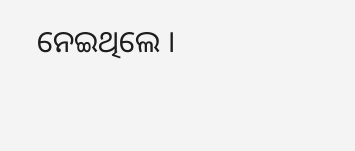ନେଇଥିଲେ ।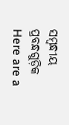ସମ୍ବନ୍ଧୀୟ ପ୍ରବନ୍ଧଗୁଡ଼ିକ
Here are a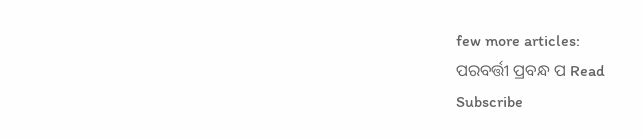few more articles:
ପରବର୍ତ୍ତୀ ପ୍ରବନ୍ଧ ପ Read
Subscribe